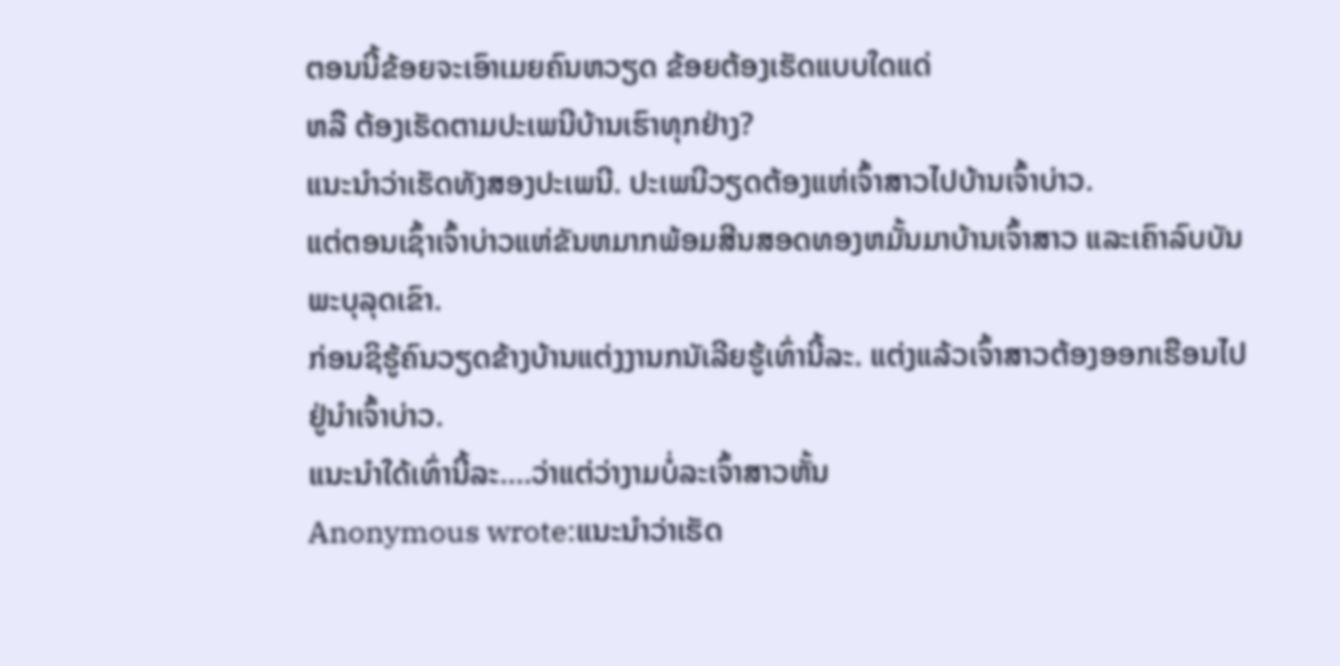ຕອນນີ້ຂ້ອຍຈະເອົາເມຍຄົນຫວຽດ ຂ້ອຍຕ້ອງເຮັດແບບໃດແດ່
ຫລື ຕ້ອງເຮັດຕາມປະເພນີບ້ານເຮົາທຸກຢ່າງ?
ແນະນຳວ່າເຮັດທັງສອງປະເພນີ. ປະເພນີວຽດຕ້ອງແຫ່ເຈົ້າສາວໄປບ້ານເຈົ້າບ່າວ.
ແຕ່ຕອນເຊົ້າເຈົ້າບ່າວແຫ່ຂັນຫມາກພ້ອມສີນສອດທອງຫມັ້ນມາບ້ານເຈົ້າສາວ ແລະເຄົາລົບບັນພະບຸລຸດເຂົາ.
ກ່ອນຊິຮູ້ຄົນວຽດຂ້າງບ້ານແຕ່ງງານກນັເລີຍຮູ້ເທົ່ານີ້ລະ. ແຕ່ງແລ້ວເຈົ້າສາວຕ້ອງອອກເຮືອນໄປຢູ່ນຳເຈົ້າບ່າວ.
ແນະນຳໃດ້ເທົ່ານີ້ລະ....ວ່າແຕ່ວ່າງາມບໍ່ລະເຈົ້າສາວຫັ້ນ
Anonymous wrote:ແນະນຳວ່າເຮັດ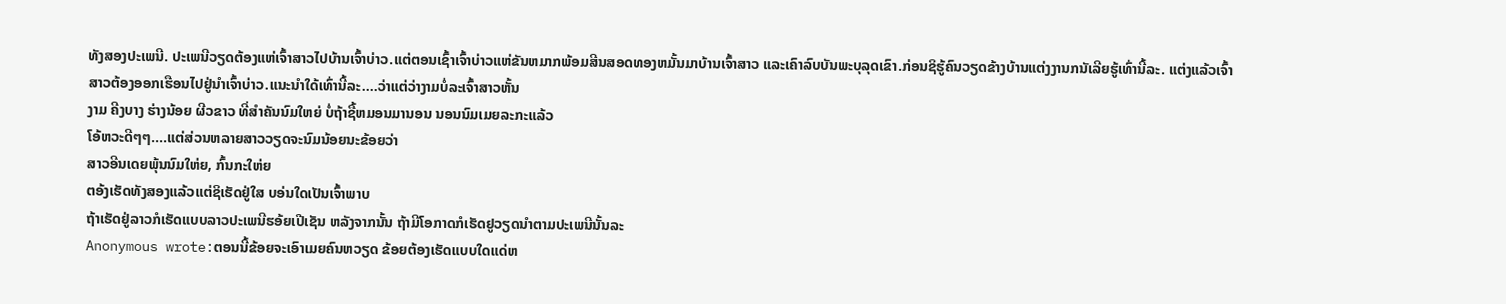ທັງສອງປະເພນີ. ປະເພນີວຽດຕ້ອງແຫ່ເຈົ້າສາວໄປບ້ານເຈົ້າບ່າວ.ແຕ່ຕອນເຊົ້າເຈົ້າບ່າວແຫ່ຂັນຫມາກພ້ອມສີນສອດທອງຫມັ້ນມາບ້ານເຈົ້າສາວ ແລະເຄົາລົບບັນພະບຸລຸດເຂົາ.ກ່ອນຊິຮູ້ຄົນວຽດຂ້າງບ້ານແຕ່ງງານກນັເລີຍຮູ້ເທົ່ານີ້ລະ. ແຕ່ງແລ້ວເຈົ້າສາວຕ້ອງອອກເຮືອນໄປຢູ່ນຳເຈົ້າບ່າວ.ແນະນຳໃດ້ເທົ່ານີ້ລະ....ວ່າແຕ່ວ່າງາມບໍ່ລະເຈົ້າສາວຫັ້ນ
ງາມ ຄີງບາງ ຮ່າງນ້ອຍ ຜີວຂາວ ທີ່ສຳຄັນນົມໃຫຍ່ ບໍ່ຖ້າຊື້ຫມອນມານອນ ນອນນົມເມຍລະກະແລ້ວ
ໂອ້ຫວະດີໆໆ....ແຕ່ສ່ວນຫລາຍສາວວຽດຈະນົມນ້ອຍນະຂ້ອຍວ່າ
ສາວອີນເດຍພຸ້ນນົມໃຫ່ຍ, ກົ້ນກະໃຫ່ຍ
ຕອ້ງເຮັດທັງສອງແລ້ວແຕ່ຊິເຮັດຢູ່ໃສ ບອ່ນໃດເປັນເຈົ້າພາບ
ຖ້າເຮັດຢູ່ລາວກໍເຮັດແບບລາວປະເພນີຮອ້ຍເປີເຊັນ ຫລັງຈາກນັ້ນ ຖ້າມີໂອກາດກໍເຮັດຢູວຽດນຳຕາມປະເພນີນັ້ນລະ
Anonymous wrote:ຕອນນີ້ຂ້ອຍຈະເອົາເມຍຄົນຫວຽດ ຂ້ອຍຕ້ອງເຮັດແບບໃດແດ່ຫ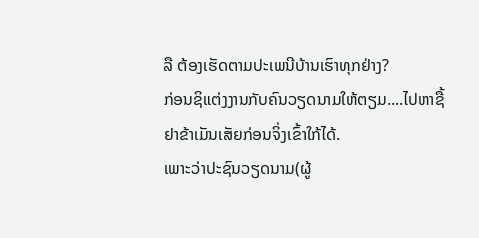ລື ຕ້ອງເຮັດຕາມປະເພນີບ້ານເຮົາທຸກຢ່າງ?
ກ່ອນຊິແຕ່ງງານກັບຄົນວຽດນາມໃຫ້ຕຽມ....ໄປຫາຊື້ຢາຂ້າເມັນເສັຍກ່ອນຈິ່ງເຂົ້າໃກ້ໄດ້.
ເພາະວ່າປະຊົນວຽດນາມ(ຜູ້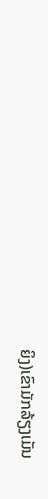ຍິງ)ເຂົາມັກລ້ຽງເມັນ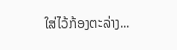ໃສ່ໄວ້ກ້ອງຕະລ່າງ...